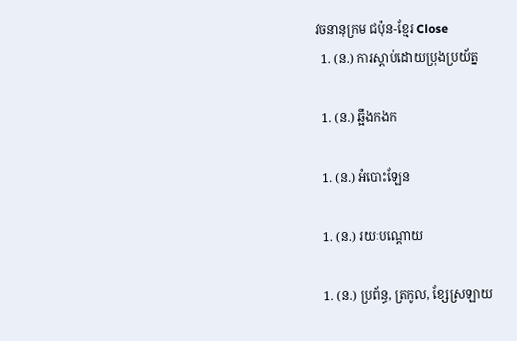វចនានុក្រម ជប៉ុន-ខ្មែរ Close
  1. (ន.) ការស្តាប់ដោយប្រុងប្រយ័ត្ន

  1. (ន.) ឆ្អឹងកងក

  1. (ន.) អំបោះឡែន

  1. (ន.) រយៈបណ្តោយ

  1. (ន.) ប្រព័ន្ធ, ត្រកូល, ខ្សែស្រឡាយ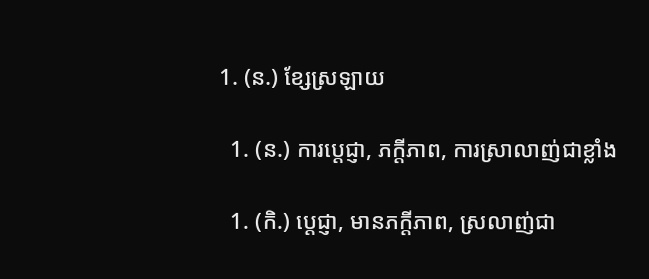1. (ន.) ខ្សែស្រឡាយ

  1. (ន.) ការប្តេជ្ញា, ភក្តីភាព, ការស្រាលាញ់ជាខ្លាំង

  1. (កិ.) ប្តេជ្ញា, មានភក្តីភាព, ស្រលាញ់ជា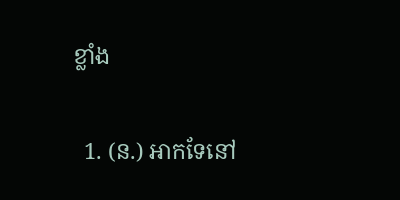ខ្លាំង

  1. (ន.) អាកទែនៅ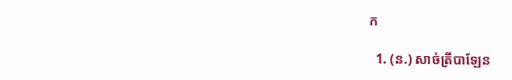ក

  1. (ន.) សាច់ត្រីបាឡែន